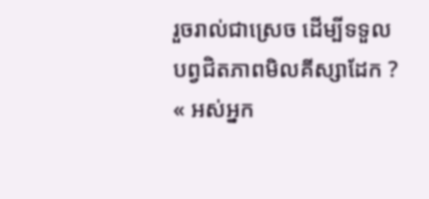រួចរាល់ជាស្រេច ដើម្បីទទួល បព្វជិតភាពមិលគីស្សាដែក ?
« អស់អ្នក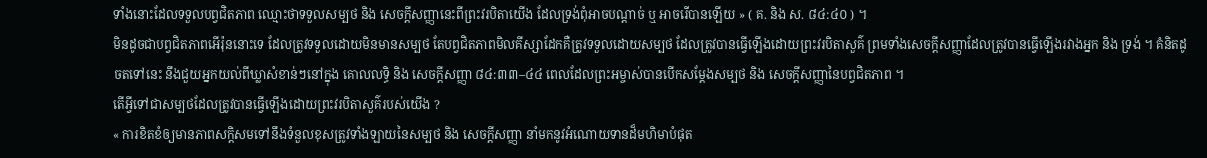ទាំងនោះដែលទទួលបព្វជិតភាព ឈ្មោះថាទទួលសម្បថ និង សេចក្ដីសញ្ញានេះពីព្រះវរបិតាយើង ដែលទ្រង់ពុំអាចបណ្ដាច់ ឬ អាចរើបានឡើយ » ( គ. និង ស. ៨៤:៤០ ) ។
មិនដូចជាបព្វជិតភាពអើរ៉ុននោះទេ ដែលត្រូវទទួលដោយមិនមានសម្បថ តែបព្វជិតភាពមិលគីស្សាដែកគឺត្រូវទទួលដោយសម្បថ ដែលត្រូវបានធ្វើឡើងដោយព្រះវរបិតាសួគ៌ ព្រមទាំងសេចក្ដីសញ្ញាដែលត្រូវបានធ្វើឡើងរវាងអ្នក និង ទ្រង់ ។ គំនិតដូចតទៅនេះ នឹងជួយអ្នកយល់ពីឃ្លាសំខាន់ៗនៅក្នុង គោលលទ្ធិ និង សេចក្ដីសញ្ញា ៨៤:៣៣–៤៤ ពេលដែលព្រះអម្ចាស់បានបើកសម្ដែងសម្បថ និង សេចក្ដីសញ្ញានៃបព្វជិតភាព ។
តើអ្វីទៅជាសម្បថដែលត្រូវបានធ្វើឡើងដោយព្រះវរបិតាសួគ៌របស់យើង ?
« ការខិតខំឲ្យមានភាពសក្ដិសមទៅនឹងទំនួលខុសត្រូវទាំងឡាយនៃសម្បថ និង សេចក្ដីសញ្ញា នាំមកនូវអំណោយទានដ៏មហិមាបំផុត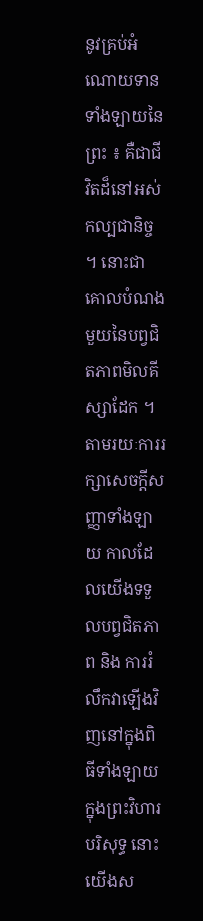នូវគ្រប់អំណោយទានទាំងឡាយនៃព្រះ ៖ គឺជាជីវិតដ៏នៅអស់កល្បជានិច្ច ។ នោះជាគោលបំណងមួយនៃបព្វជិតភាពមិលគីស្សាដែក ។ តាមរយៈការរក្សាសេចក្ដីសញ្ញាទាំងឡាយ កាលដែលយើងទទួលបព្វជិតភាព និង ការរំលឹកវាឡើងវិញនៅក្នុងពិធីទាំងឡាយក្នុងព្រះវិហារបរិសុទ្ធ នោះយើងស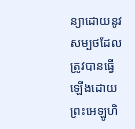ន្យាដោយនូវសម្បថដែលត្រូវបានធ្វើឡើងដោយព្រះអេឡូហិ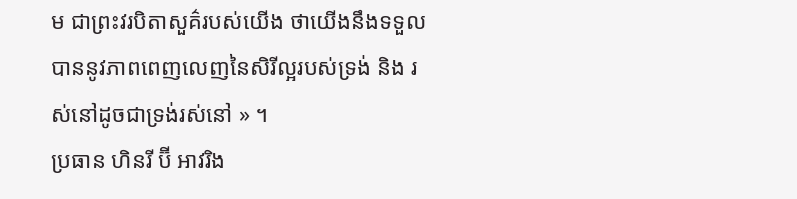ម ជាព្រះវរបិតាសួគ៌របស់យើង ថាយើងនឹងទទួលបាននូវភាពពេញលេញនៃសិរីល្អរបស់ទ្រង់ និង រស់នៅដូចជាទ្រង់រស់នៅ » ។
ប្រធាន ហិនរី ប៊ី អាវរិង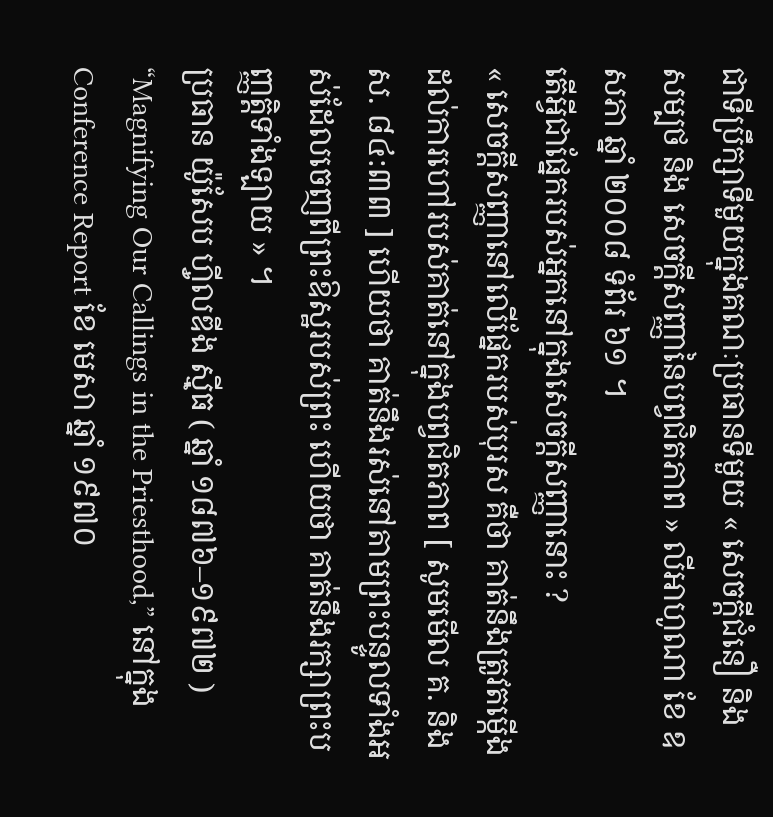ជាទីប្រឹក្សាទីមួយក្នុងគណៈប្រធានទីមួយ « សេចក្តីជំនឿ និង សម្បថ និង សេចក្តីសញ្ញានៃបព្វជិតភាព » លីអាហូណា ខែ ឧសភា ឆ្នាំ ២០០៨ ទំព័រ ៦១ ។
តើអ្វីជាផ្នែករបស់អ្នកនៅក្នុងសេចក្ដីសញ្ញានោះ ?
« សេចក្ដីសញ្ញានៅលើផ្នែករបស់បុរស គឺថា គាត់នឹងត្រូវតម្កើងដល់ការហៅរបស់គាត់នៅក្នុងបព្វជិតភាព [ សូមមើល គ. និង ស. ៨៤:៣៣ ] ហើយថា គាត់នឹងរស់នៅតាមព្រះបន្ទូលទាំងអស់ដែលចេញពីព្រះឱស្ឋរបស់ព្រះ ហើយថា គាត់នឹងរក្សាព្រះបញ្ញត្តិទាំងឡាយ » ។
ប្រធាន យ៉ូសែប ហ៊្វីលឌីង ស៊្មីធ ( ឆ្នាំ ១៨៧៦–១៩៧២ ) “Magnifying Our Callings in the Priesthood,” នៅក្នុង Conference Report ខែ មេសា ឆ្នាំ ១៩៧០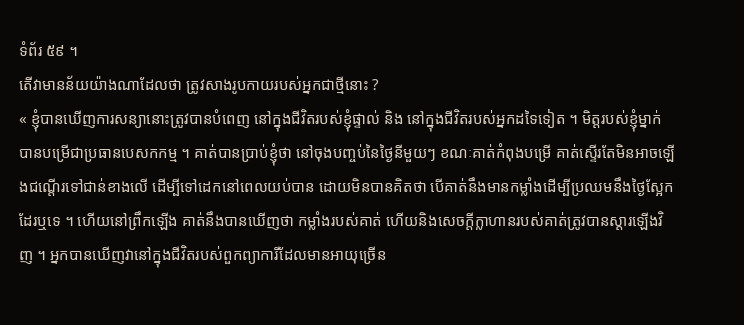ទំព័រ ៥៩ ។
តើវាមានន័យយ៉ាងណាដែលថា ត្រូវសាងរូបកាយរបស់អ្នកជាថ្មីនោះ ?
« ខ្ញុំបានឃើញការសន្យានោះត្រូវបានបំពេញ នៅក្នុងជីវិតរបស់ខ្ញុំផ្ទាល់ និង នៅក្នុងជីវិតរបស់អ្នកដទៃទៀត ។ មិត្តរបស់ខ្ញុំម្នាក់ បានបម្រើជាប្រធានបេសកកម្ម ។ គាត់បានប្រាប់ខ្ញុំថា នៅចុងបញ្ចប់នៃថ្ងៃនីមួយៗ ខណៈគាត់កំពុងបម្រើ គាត់ស្ទើរតែមិនអាចឡើងជណ្តើរទៅជាន់ខាងលើ ដើម្បីទៅដេកនៅពេលយប់បាន ដោយមិនបានគិតថា បើគាត់នឹងមានកម្លាំងដើម្បីប្រឈមនឹងថ្ងៃស្អែកដែរឬទេ ។ ហើយនៅព្រឹកឡើង គាត់នឹងបានឃើញថា កម្លាំងរបស់គាត់ ហើយនិងសេចក្ដីក្លាហានរបស់គាត់ត្រូវបានស្ដារឡើងវិញ ។ អ្នកបានឃើញវានៅក្នុងជីវិតរបស់ពួកព្យាការីដែលមានអាយុច្រើន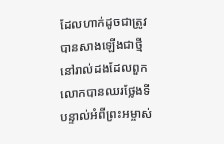ដែលហាក់ដូចជាត្រូវបានសាងឡើងជាថ្មី នៅរាល់ដងដែលពួកលោកបានឈរថ្លែងទីបន្ទាល់អំពីព្រះអម្ចាស់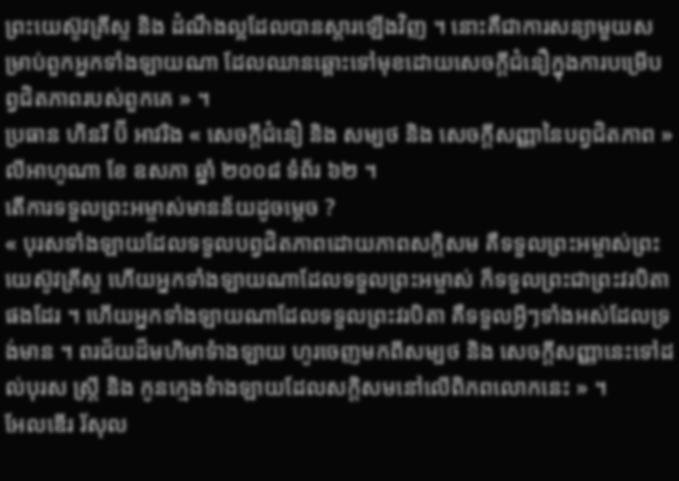ព្រះយេស៊ូវគ្រីស្ទ និង ដំណឹងល្អដែលបានស្ដារឡើងវិញ ។ នោះគឺជាការសន្យាមួយសម្រាប់ពួកអ្នកទាំងឡាយណា ដែលឈានឆ្ពោះទៅមុខដោយសេចក្ដីជំនឿក្នុងការបម្រើបព្វជិតភាពរបស់ពួកគេ » ។
ប្រធាន ហិនរី ប៊ី អាវរិង « សេចក្តីជំនឿ និង សម្បថ និង សេចក្តីសញ្ញានៃបព្វជិតភាព » លីអាហូណា ខែ ឧសភា ឆ្នាំ ២០០៨ ទំព័រ ៦២ ។
តើការទទួលព្រះអម្ចាស់មានន័យដូចម្ដេច ?
« បុរសទាំងឡាយដែលទទួលបព្វជិតភាពដោយភាពសក្ដិសម គឺទទួលព្រះអម្ចាស់ព្រះយេស៊ូវគ្រីស្ទ ហើយអ្នកទាំងឡាយណាដែលទទួលព្រះអម្ចាស់ ក៏ទទួលព្រះជាព្រះវរបិតាផងដែរ ។ ហើយអ្នកទាំងឡាយណាដែលទទួលព្រះវរបិតា គឺទទួលអ្វីៗទាំងអស់ដែលទ្រង់មាន ។ ពរជ័យដ៏មហិមាទំាងឡាយ ហូរចេញមកពីសម្បថ និង សេចក្តីសញ្ញានេះទៅដល់បុរស ស្ត្រី និង កូនក្មេងទំាងឡាយដែលសក្តិសមនៅលើពិភពលោកនេះ » ។
អែលឌើរ រ័សុល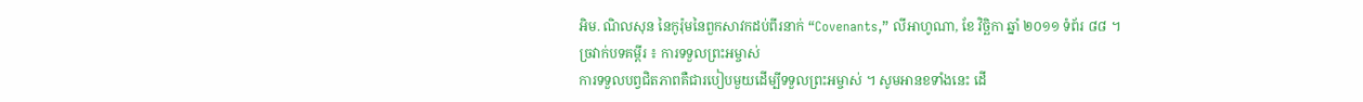អិម. ណិលសុន នៃកូរ៉ុមនៃពួកសាវកដប់ពីរនាក់ “Covenants,” លីអាហូណា, ខែ វិច្ឆិកា ឆ្នាំ ២០១១ ទំព័រ ៨៨ ។
ច្រវាក់បទគម្ពីរ ៖ ការទទួលព្រះអម្ចាស់
ការទទួលបព្វជិតភាពគឺជារបៀបមួយដើម្បីទទួលព្រះអម្ចាស់ ។ សូមអានខទាំងនេះ ដើ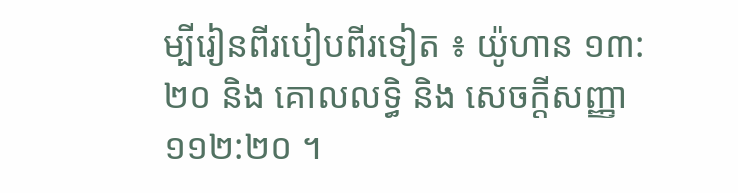ម្បីរៀនពីរបៀបពីរទៀត ៖ យ៉ូហាន ១៣:២០ និង គោលលទ្ធិ និង សេចក្ដីសញ្ញា ១១២:២០ ។